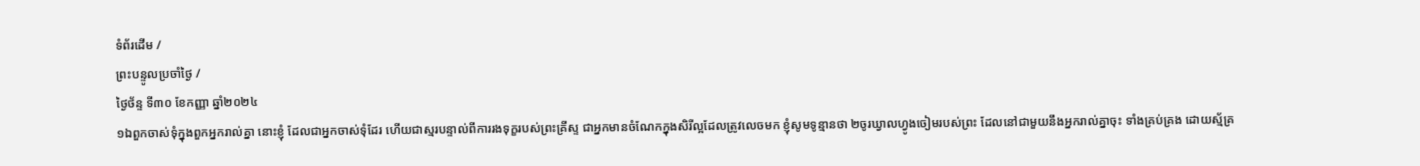ទំព័រដើម /
ព្រះបន្ទូលប្រចាំថ្ងៃ /
ថ្ងៃថ័ន្ទ ទី៣០ ខែកញ្ញា ឆ្នាំ២០២៤
១ឯពួកចាស់ទុំក្នុងពួកអ្នករាល់គ្នា នោះខ្ញុំ ដែលជាអ្នកចាស់ទុំដែរ ហើយជាស្មរបន្ទាល់ពីការរងទុក្ខរបស់ព្រះគ្រីស្ទ ជាអ្នកមានចំណែកក្នុងសិរីល្អដែលត្រូវលេចមក ខ្ញុំសូមទូន្មានថា ២ចូរឃ្វាលហ្វូងចៀមរបស់ព្រះ ដែលនៅជាមួយនឹងអ្នករាល់គ្នាចុះ ទាំងគ្រប់គ្រង ដោយស្ម័គ្រ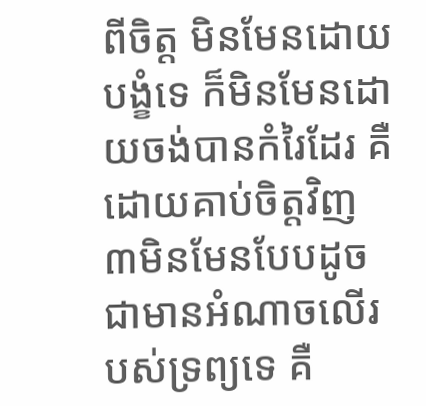ពីចិត្ត មិនមែនដោយបង្ខំទេ ក៏មិនមែនដោយចង់បានកំរៃដែរ គឺដោយគាប់ចិត្តវិញ ៣មិនមែនបែបដូចជាមានអំណាចលើរបស់ទ្រព្យទេ គឺ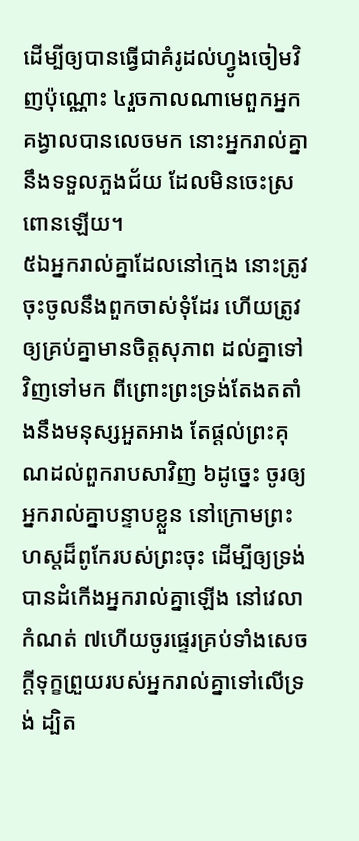ដើម្បីឲ្យបានធ្វើជាគំរូដល់ហ្វូងចៀមវិញប៉ុណ្ណោះ ៤រួចកាលណាមេពួកអ្នកគង្វាលបានលេចមក នោះអ្នករាល់គ្នានឹងទទួលភួងជ័យ ដែលមិនចេះស្រពោនឡើយ។
៥ឯអ្នករាល់គ្នាដែលនៅក្មេង នោះត្រូវចុះចូលនឹងពួកចាស់ទុំដែរ ហើយត្រូវឲ្យគ្រប់គ្នាមានចិត្តសុភាព ដល់គ្នាទៅវិញទៅមក ពីព្រោះព្រះទ្រង់តែងតតាំងនឹងមនុស្សអួតអាង តែផ្តល់ព្រះគុណដល់ពួករាបសាវិញ ៦ដូច្នេះ ចូរឲ្យអ្នករាល់គ្នាបន្ទាបខ្លួន នៅក្រោមព្រះហស្តដ៏ពូកែរបស់ព្រះចុះ ដើម្បីឲ្យទ្រង់បានដំកើងអ្នករាល់គ្នាឡើង នៅវេលាកំណត់ ៧ហើយចូរផ្ទេរគ្រប់ទាំងសេចក្ដីទុក្ខព្រួយរបស់អ្នករាល់គ្នាទៅលើទ្រង់ ដ្បិត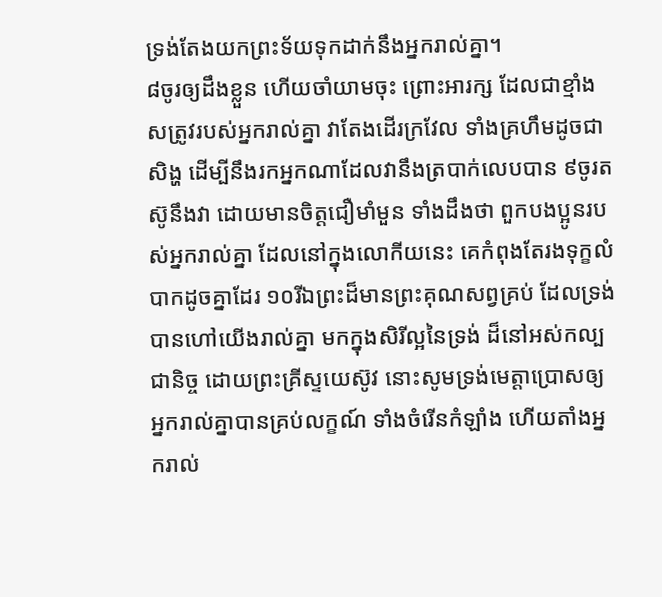ទ្រង់តែងយកព្រះទ័យទុកដាក់នឹងអ្នករាល់គ្នា។
៨ចូរឲ្យដឹងខ្លួន ហើយចាំយាមចុះ ព្រោះអារក្ស ដែលជាខ្មាំងសត្រូវរបស់អ្នករាល់គ្នា វាតែងដើរក្រវែល ទាំងគ្រហឹមដូចជាសិង្ហ ដើម្បីនឹងរកអ្នកណាដែលវានឹងត្របាក់លេបបាន ៩ចូរតស៊ូនឹងវា ដោយមានចិត្តជឿមាំមួន ទាំងដឹងថា ពួកបងប្អូនរបស់អ្នករាល់គ្នា ដែលនៅក្នុងលោកីយនេះ គេកំពុងតែរងទុក្ខលំបាកដូចគ្នាដែរ ១០រីឯព្រះដ៏មានព្រះគុណសព្វគ្រប់ ដែលទ្រង់បានហៅយើងរាល់គ្នា មកក្នុងសិរីល្អនៃទ្រង់ ដ៏នៅអស់កល្បជានិច្ច ដោយព្រះគ្រីស្ទយេស៊ូវ នោះសូមទ្រង់មេត្តាប្រោសឲ្យអ្នករាល់គ្នាបានគ្រប់លក្ខណ៍ ទាំងចំរើនកំឡាំង ហើយតាំងអ្នករាល់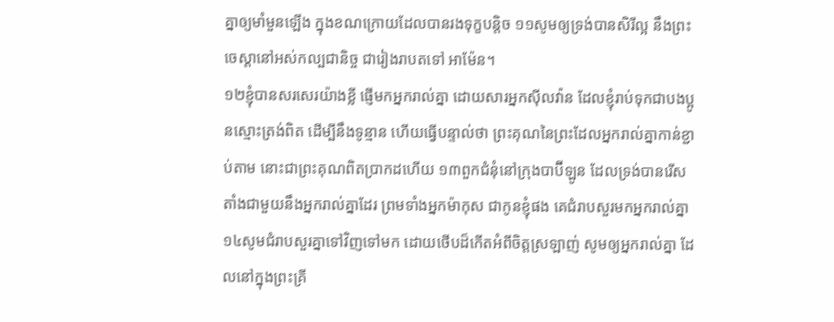គ្នាឲ្យមាំមួនឡើង ក្នុងខណក្រោយដែលបានរងទុក្ខបន្តិច ១១សូមឲ្យទ្រង់បានសិរីល្អ នឹងព្រះចេស្តានៅអស់កល្បជានិច្ច ជារៀងរាបតទៅ អាម៉ែន។
១២ខ្ញុំបានសរសេរយ៉ាងខ្លី ផ្ញើមកអ្នករាល់គ្នា ដោយសារអ្នកស៊ីលវ៉ាន ដែលខ្ញុំរាប់ទុកជាបងប្អូនស្មោះត្រង់ពិត ដើម្បីនឹងទូន្មាន ហើយធ្វើបន្ទាល់ថា ព្រះគុណនៃព្រះដែលអ្នករាល់គ្នាកាន់ខ្ជាប់តាម នោះជាព្រះគុណពិតប្រាកដហើយ ១៣ពួកជំនុំនៅក្រុងបាប៊ីឡូន ដែលទ្រង់បានរើសតាំងជាមួយនឹងអ្នករាល់គ្នាដែរ ព្រមទាំងអ្នកម៉ាកុស ជាកូនខ្ញុំផង គេជំរាបសួរមកអ្នករាល់គ្នា ១៤សូមជំរាបសួរគ្នាទៅវិញទៅមក ដោយថើបដ៏កើតអំពីចិត្តស្រឡាញ់ សូមឲ្យអ្នករាល់គ្នា ដែលនៅក្នុងព្រះគ្រី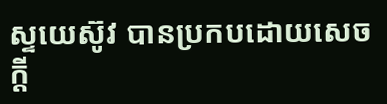ស្ទយេស៊ូវ បានប្រកបដោយសេចក្ដី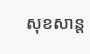សុខសាន្ត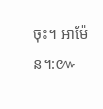ចុះ។ អាម៉ែន។:៚